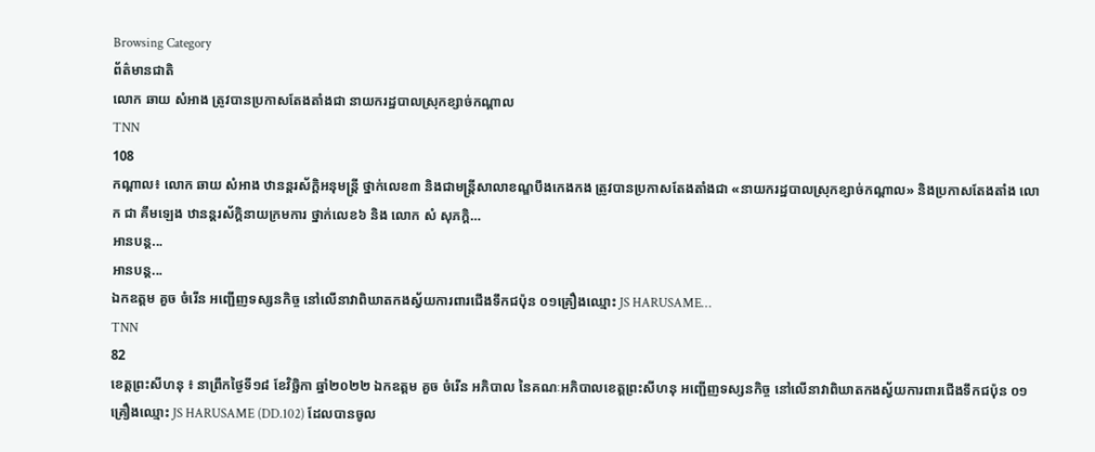Browsing Category
ព័ត៌មានជាតិ
លោក ឆាយ សំអាង ត្រូវបានប្រកាសតែងតាំងជា នាយករដ្ឋបាលស្រុកខ្សាច់កណ្តាល
TNN
108
កណ្តាល៖ លោក ឆាយ សំអាង ឋានន្តរស័ក្តិអនុមន្ត្រី ថ្នាក់លេខ៣ និងជាមន្ត្រីសាលាខណ្ឌបឹងកេងកង ត្រូវបានប្រកាសតែងតាំងជា «នាយករដ្ឋបាលស្រុកខ្សាច់កណ្តាល» និងប្រកាសតែងតាំង លោក ជា គឹមឡេង ឋានន្តរស័ក្តិនាយក្រមការ ថ្នាក់លេខ៦ និង លោក សំ សុភក្ដិ…
អានបន្ត...
អានបន្ត...
ឯកឧត្តម គួច ចំរើន អញ្ជើញទស្សនកិច្ច នៅលើនាវាពិឃាតកងស្វ័យការពារជើងទឹកជប៉ុន ០១គ្រឿងឈ្មោះ JS HARUSAME…
TNN
82
ខេត្តព្រះសីហនុ ៖ នាព្រឹកថ្ងៃទី១៨ ខែវិច្ឆិកា ឆ្នាំ២០២២ ឯកឧត្តម គួច ចំរើន អភិបាល នៃគណៈអភិបាលខេត្តព្រះសីហនុ អញ្ជើញទស្សនកិច្ច នៅលើនាវាពិឃាតកងស្វ័យការពារជើងទឹកជប៉ុន ០១គ្រឿងឈ្មោះ JS HARUSAME (DD.102) ដែលបានចូល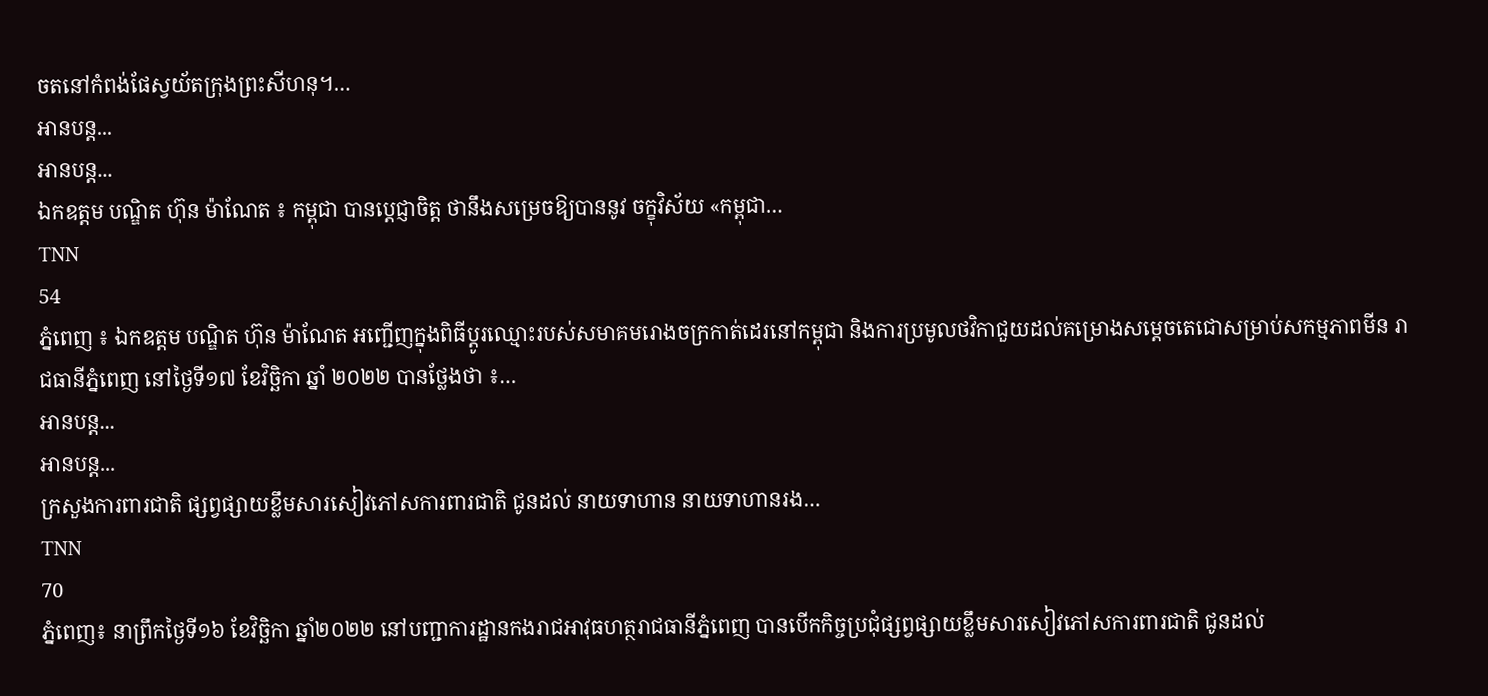ចតនៅកំពង់ផែស្វយ័តក្រុងព្រះសីហនុ។…
អានបន្ត...
អានបន្ត...
ឯកឧត្តម បណ្ឌិត ហ៊ុន ម៉ាណែត ៖ កម្ពុជា បានប្តេជ្ញាចិត្ត ថានឹងសម្រេចឱ្យបាននូវ ចក្ខុវិស័យ «កម្ពុជា…
TNN
54
ភ្នំពេញ ៖ ឯកឧត្តម បណ្ឌិត ហ៊ុន ម៉ាណែត អញ្ជើញក្នុងពិធីប្តូរឈ្មោះរបស់សមាគមរោងចក្រកាត់ដេរនៅកម្ពុជា និងការប្រមូលថវិកាជួយដល់គម្រោងសម្តេចតេជោសម្រាប់សកម្មភាពមីន រាជធានីភ្នំពេញ នៅថ្ងៃទី១៧ ខែវិច្ឆិកា ឆ្នាំ ២០២២ បានថ្លែងថា ៖…
អានបន្ត...
អានបន្ត...
ក្រសួងការពារជាតិ ផ្សព្វផ្សាយខ្លឹមសារសៀវភៅសការពារជាតិ ជូនដល់ នាយទាហាន នាយទាហានរង…
TNN
70
ភ្នំពេញ៖ នាព្រឹកថ្ងៃទី១៦ ខែវិច្ឆិកា ឆ្នាំ២០២២ នៅបញ្ជាការដ្ឋានកងរាជអាវុធហត្ថរាជធានីភ្នំពេញ បានបើកកិច្ចប្រជុំផ្សព្វផ្សាយខ្លឹមសារសៀវភៅសការពារជាតិ ជូនដល់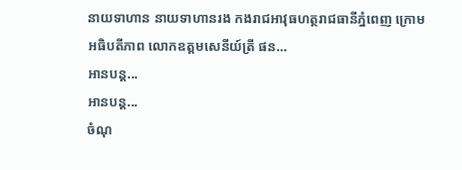នាយទាហាន នាយទាហានរង កងរាជអាវុធហត្ថរាជធានីភ្នំពេញ ក្រោមអធិបតីភាព លោកឧត្តមសេនីយ៍ត្រី ផន…
អានបន្ត...
អានបន្ត...
ចំណុ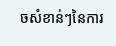ចសំខាន់ៗនៃការ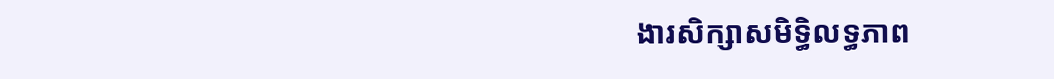ងារសិក្សាសមិទ្ធិលទ្ធភាព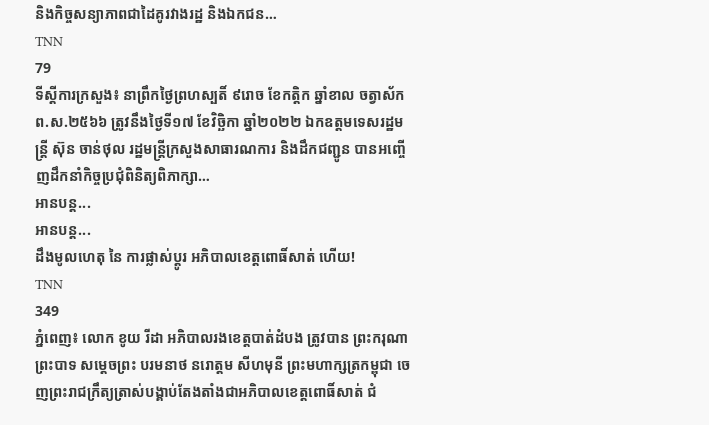និងកិច្ចសន្យាភាពជាដៃគូរវាងរដ្ឋ និងឯកជន…
TNN
79
ទីស្តីការក្រសួង៖ នាព្រឹកថ្ងៃព្រហស្បតិ៍ ៩រោច ខែកត្តិក ឆ្នាំខាល ចត្វាស័ក ព.ស.២៥៦៦ ត្រូវនឹងថ្ងៃទី១៧ ខែវិច្ឆិកា ឆ្នាំ២០២២ ឯកឧត្តមទេសរដ្ឋមន្ត្រី ស៊ុន ចាន់ថុល រដ្ឋមន្ត្រីក្រសួងសាធារណការ និងដឹកជញ្ជូន បានអញ្ចើញដឹកនាំកិច្ចប្រជុំពិនិត្យពិភាក្សា…
អានបន្ត...
អានបន្ត...
ដឹងមូលហេតុ នៃ ការផ្លាស់ប្តូរ អភិបាលខេត្តពោធិ៍សាត់ ហើយ!
TNN
349
ភ្នំពេញ៖ លោក ខូយ រីដា អភិបាលរងខេត្តបាត់ដំបង ត្រូវបាន ព្រះករុណា ព្រះបាទ សម្តេចព្រះ បរមនាថ នរោត្តម សីហមុនី ព្រះមហាក្សត្រកម្ពុជា ចេញព្រះរាជក្រឹត្យត្រាស់បង្គាប់តែងតាំងជាអភិបាលខេត្តពោធិ៍សាត់ ជំ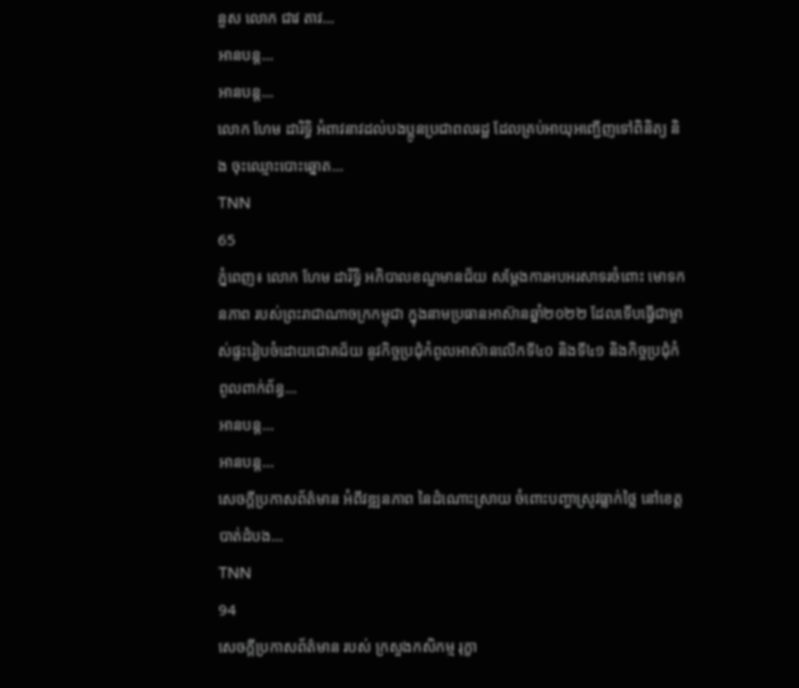នួស លោក ជាវ តាវ…
អានបន្ត...
អានបន្ត...
លោក ហែម ដារិទ្ធិ អំពាវនាវដល់បងប្អូនប្រជាពលរដ្ឋ ដែលគ្រប់អាយុអញ្ជើញទៅពិនិត្យ និង ចុះឈ្មោះបោះឆ្នោត…
TNN
65
ភ្នំពេញ៖ លោក ហែម ដារិទ្ធិ អភិបាលខណ្ឌមានជ័យ សម្តែងការអបអរសាទរចំពោះ មោទកនភាព របស់ព្រះរាជាណាចក្រកម្ពុជា ក្នុងនាមប្រធានអាស៊ានឆ្នាំ២០២២ ដែលទើបធ្វើជាម្ចាស់ផ្ទះរៀបចំដោយជោគជ័យ នូវកិច្ចប្រជុំកំពូលអាស៊ានលើកទី៤០ និងទី៤១ និងកិច្ចប្រជុំកំពូលពាក់ព័ន្ធ…
អានបន្ត...
អានបន្ត...
សេចក្ដីប្រកាសព័ត៌មាន អំពីវឌ្ឍនភាព នៃដំណោះស្រាយ ចំពោះបញ្ហាស្រូវធ្លាក់ថ្លៃ នៅខេត្តបាត់ដំបង…
TNN
94
សេចក្ដីប្រកាសព័ត៌មាន របស់ ក្រសួងកសិកម្ម រុក្ខា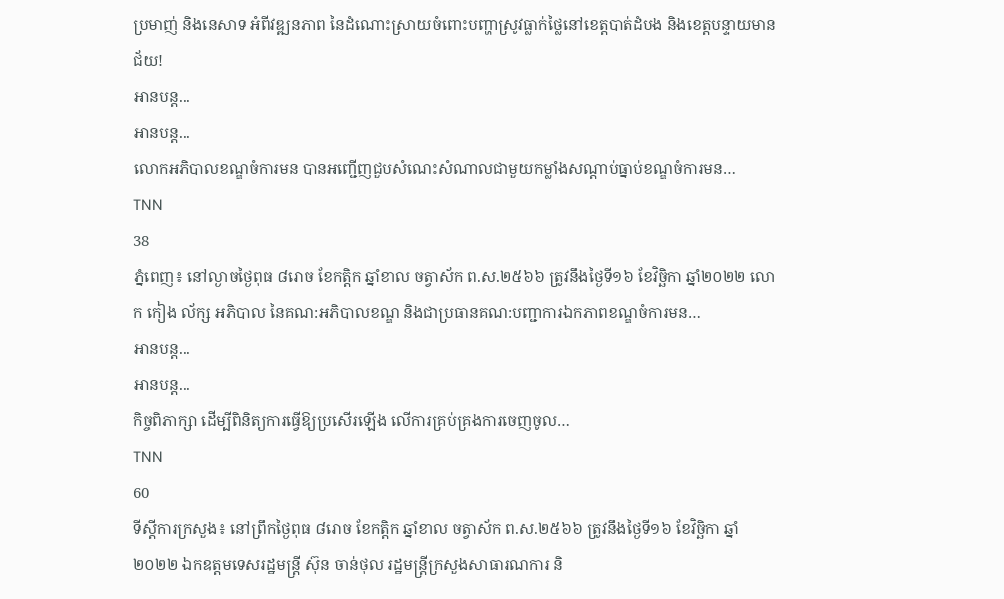ប្រមាញ់ និងនេសាទ អំពីវឌ្ឍនភាព នៃដំណោះស្រាយចំពោះបញ្ហាស្រូវធ្លាក់ថ្លៃនៅខេត្តបាត់ដំបង និងខេត្តបន្ទាយមានជ័យ!
អានបន្ត...
អានបន្ត...
លោកអភិបាលខណ្ឌចំការមន បានអញ្ជេីញជួបសំណេះសំណាលជាមួយកម្លាំងសណ្ដាប់ធ្នាប់ខណ្ឌចំការមន…
TNN
38
ភ្នំពេញ៖ នៅល្ងាចថ្ងៃពុធ ៨រោច ខែកត្តិក ឆ្នាំខាល ចត្វាស័ក ព.ស.២៥៦៦ ត្រូវនឹងថ្ងៃទី១៦ ខែវិច្ឆិកា ឆ្នាំ២០២២ លោក កៀង ល័ក្ស អភិបាល នៃគណ:អភិបាលខណ្ឌ និងជាប្រធានគណ:បញ្ជាការឯកភាពខណ្ឌចំការមន…
អានបន្ត...
អានបន្ត...
កិច្ចពិភាក្សា ដើម្បីពិនិត្យការធ្វើឱ្យប្រសើរឡើង លើការគ្រប់គ្រងការចេញចូល…
TNN
60
ទីស្តីការក្រសួង៖ នៅព្រឹកថ្ងៃពុធ ៨រោច ខែកត្តិក ឆ្នាំខាល ចត្វាស័ក ព.ស.២៥៦៦ ត្រូវនឹងថ្ងៃទី១៦ ខែវិច្ឆិកា ឆ្នាំ២០២២ ឯកឧត្តមទេសរដ្ឋមន្ត្រី ស៊ុន ចាន់ថុល រដ្ឋមន្ត្រីក្រសួងសាធារណការ និ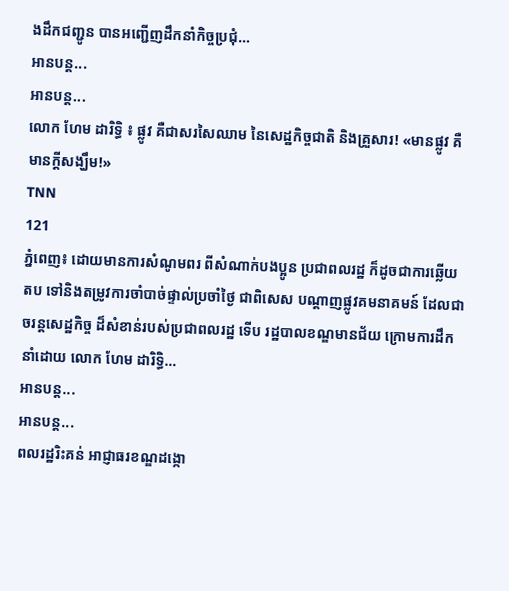ងដឹកជញ្ជូន បានអញ្ជើញដឹកនាំកិច្ចប្រជុំ…
អានបន្ត...
អានបន្ត...
លោក ហែម ដារិទ្ធិ ៖ ផ្លូវ គឺជាសរសៃឈាម នៃសេដ្ឋកិច្ចជាតិ និងគ្រួសារ! «មានផ្លូវ គឺមានក្តីសង្ឃឹម!»
TNN
121
ភ្នំពេញ៖ ដោយមានការសំណូមពរ ពីសំណាក់បងប្អូន ប្រជាពលរដ្ឋ ក៏ដូចជាការឆ្លើយតប ទៅនិងតម្រូវការចាំបាច់ផ្ទាល់ប្រចាំថ្ងៃ ជាពិសេស បណ្តាញផ្លូវគមនាគមន៍ ដែលជាចរន្តសេដ្ឋកិច្ច ដ៏សំខាន់របស់ប្រជាពលរដ្ឋ ទើប រដ្ឋបាលខណ្ឌមានជ័យ ក្រោមការដឹកនាំដោយ លោក ហែម ដារិទ្ធិ…
អានបន្ត...
អានបន្ត...
ពលរដ្ឋរិះគន់ អាជ្ញាធរខណ្ឌដង្កោ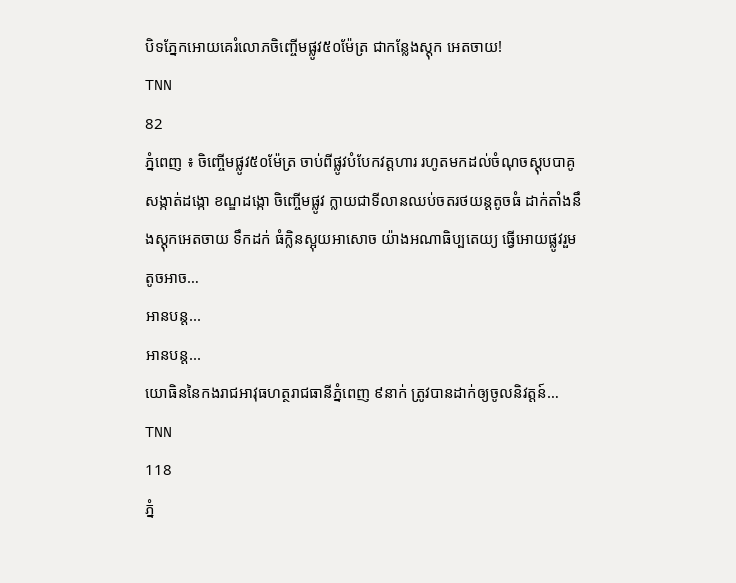បិទភ្នែកអោយគេរំលោភចិញ្ចើមផ្លូវ៥០ម៉ែត្រ ជាកន្លែងស្តុក អេតចាយ!
TNN
82
ភ្នំពេញ ៖ ចិញ្ចើមផ្លូវ៥០ម៉ែត្រ ចាប់ពីផ្លូវបំបែកវត្តហារ រហូតមកដល់ចំណុចស្តុបបាគូ សង្កាត់ដង្កោ ខណ្ឌដង្កោ ចិញ្ចើមផ្លូវ ក្លាយជាទីលានឈប់ចតរថយន្តតូចធំ ដាក់តាំងនឹងស្តុកអេតចាយ ទឹកដក់ ធំក្លិនស្អុយអាសោច យ៉ាងអណាធិប្បតេយ្យ ធ្វើអោយផ្លូវរួមតូចអាច…
អានបន្ត...
អានបន្ត...
យោធិននៃកងរាជអាវុធហត្ថរាជធានីភ្នំពេញ ៩នាក់ ត្រូវបានដាក់ឲ្យចូលនិវត្តន៍…
TNN
118
ភ្នំ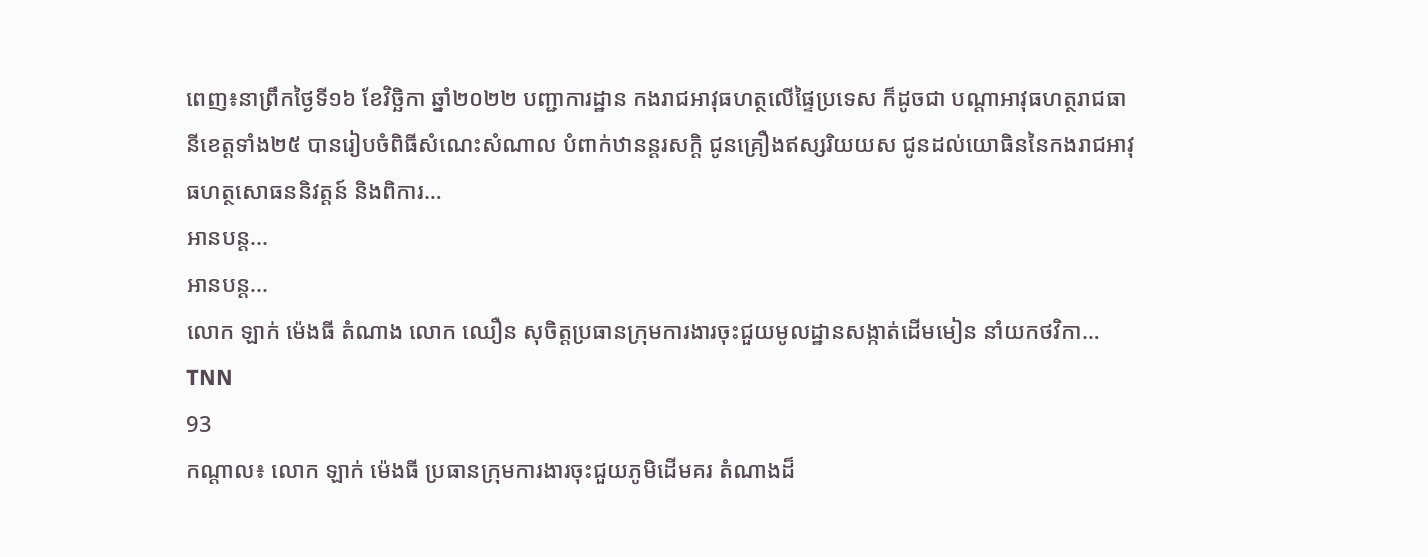ពេញ៖នាព្រឹកថ្ងៃទី១៦ ខែវិច្ឆិកា ឆ្នាំ២០២២ បញ្ជាការដ្ឋាន កងរាជអាវុធហត្ថលើផ្ទៃប្រទេស ក៏ដូចជា បណ្តាអាវុធហត្ថរាជធានីខេត្តទាំង២៥ បានរៀបចំពិធីសំណេះសំណាល បំពាក់ឋានន្តរសក្តិ ជូនគ្រឿងឥស្សរិយយស ជូនដល់យោធិននៃកងរាជអាវុធហត្ថសោធននិវត្តន៍ និងពិការ…
អានបន្ត...
អានបន្ត...
លោក ឡាក់ ម៉េងធី តំណាង លោក ឈឿន សុចិត្តប្រធានក្រុមការងារចុះជួយមូលដ្ឋានសង្កាត់ដើមមៀន នាំយកថវិកា…
TNN
93
កណ្តាល៖ លោក ឡាក់ ម៉េងធី ប្រធានក្រុមការងារចុះជួយភូមិដើមគរ តំណាងដ៏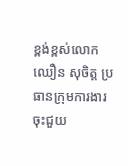ខ្ពង់ខ្ពស់លោក ឈឿន សុចិត្ត ប្រធានក្រុមការងារ ចុះជួយ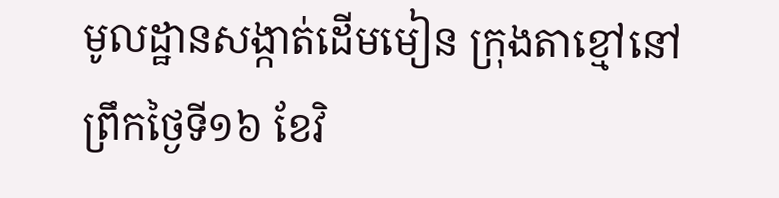មូលដ្ឋានសង្កាត់ដើមមៀន ក្រុងតាខ្មៅនៅព្រឹកថ្ងៃទី១៦ ខែវិ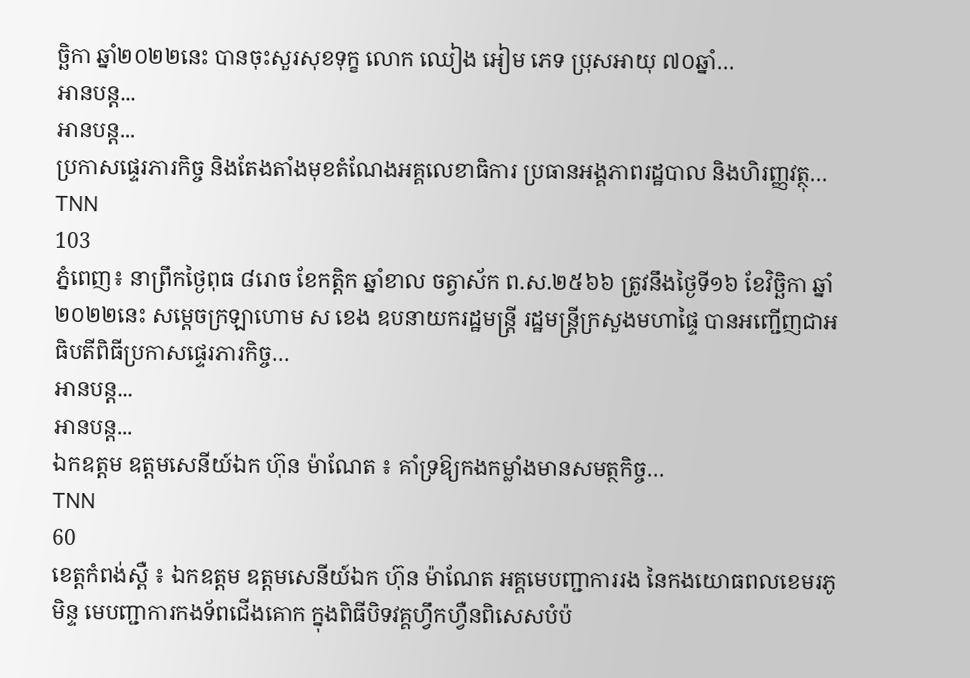ច្ឆិកា ឆ្នាំ២០២២នេះ បានចុះសួរសុខទុក្ខ លោក ឈៀង អៀម ភេទ ប្រុសអាយុ ៧០ឆ្នាំ…
អានបន្ត...
អានបន្ត...
ប្រកាសផ្ទេរភារកិច្ច និងតែងតាំងមុខតំណែងអគ្គលេខាធិការ ប្រធានអង្គភាពរដ្ឋបាល និងហិរញ្ញវត្ថុ…
TNN
103
ភ្នំពេញ៖ នាព្រឹកថ្ងៃពុធ ៨រោច ខែកត្តិក ឆ្នាំខាល ចត្វាស័ក ព.ស.២៥៦៦ ត្រូវនឹងថ្ងៃទី១៦ ខែវិច្ឆិកា ឆ្នាំ២០២២នេះ សម្ដេចក្រឡាហោម ស ខេង ឧបនាយករដ្ឋមន្រ្តី រដ្ឋមន្រ្តីក្រសួងមហាផ្ទៃ បានអញ្ជើញជាអធិបតីពិធីប្រកាសផ្ទេរភារកិច្ច…
អានបន្ត...
អានបន្ត...
ឯកឧត្តម ឧត្តមសេនីយ៍ឯក ហ៊ុន ម៉ាណែត ៖ គាំទ្រឱ្យកងកម្លាំងមានសមត្ថកិច្ច…
TNN
60
ខេត្តកំពង់ស្ពឺ ៖ ឯកឧត្តម ឧត្តមសេនីយ៍ឯក ហ៊ុន ម៉ាណែត អគ្គមេបញ្ជាការរង នៃកងយោធពលខេមរភូមិន្ទ មេបញ្ជាការកងទ័ពជើងគោក ក្នុងពិធីបិទវគ្គហ្វឹកហ្វឺនពិសេសបំប៉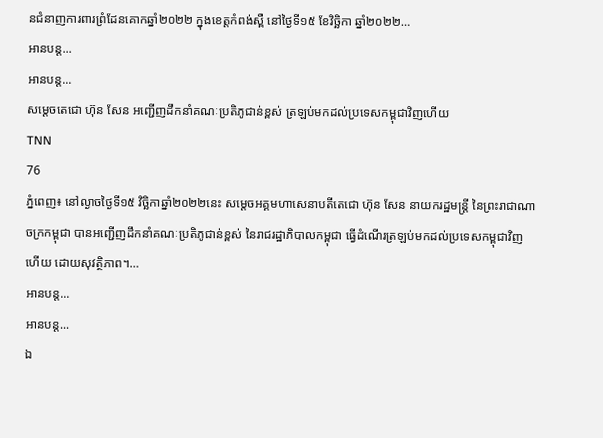នជំនាញការពារព្រំដែនគោកឆ្នាំ២០២២ ក្នុងខេត្តកំពង់ស្ពឺ នៅថ្ងៃទី១៥ ខែវិច្ឆិកា ឆ្នាំ២០២២…
អានបន្ត...
អានបន្ត...
សម្ដេចតេជោ ហ៊ុន សែន អញ្ជើញដឹកនាំគណៈប្រតិភូជាន់ខ្ពស់ ត្រឡប់មកដល់ប្រទេសកម្ពុជាវិញហើយ
TNN
76
ភ្នំពេញ៖ នៅល្ងាចថ្ងៃទី១៥ វិច្ឆិកាឆ្នាំ២០២២នេះ សម្ដេចអគ្គមហាសេនាបតីតេជោ ហ៊ុន សែន នាយករដ្ឋមន្ត្រី នៃព្រះរាជាណាចក្រកម្ពុជា បានអញ្ជើញដឹកនាំគណៈប្រតិភូជាន់ខ្ពស់ នៃរាជរដ្ឋាភិបាលកម្ពុជា ធ្វើដំណើរត្រឡប់មកដល់ប្រទេសកម្ពុជាវិញហើយ ដោយសុវត្ថិភាព។…
អានបន្ត...
អានបន្ត...
ឯ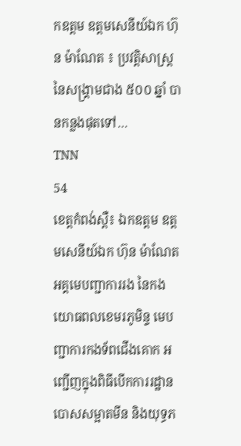កឧត្តម ឧត្តមសេនីយ៍ឯក ហ៊ុន ម៉ាណែត ៖ ប្រវត្តិសាស្ត្រ នៃសង្រ្គាមជាង ៥០០ ឆ្នាំ បានកន្លងផុតទៅ…
TNN
54
ខេត្តកំពង់ស្ពឺ៖ ឯកឧត្តម ឧត្តមសេនីយ៍ឯក ហ៊ុន ម៉ាណែត អគ្គមេបញ្ជាការរង នៃកងយោធពលខេមរភូមិន្ទ មេបញ្ជាការកងទ័ពជើងគោក អញ្ជើញក្នុងពិធីបើកការរដ្ឋានបោសសម្អាតមីន និងយុទ្ធភ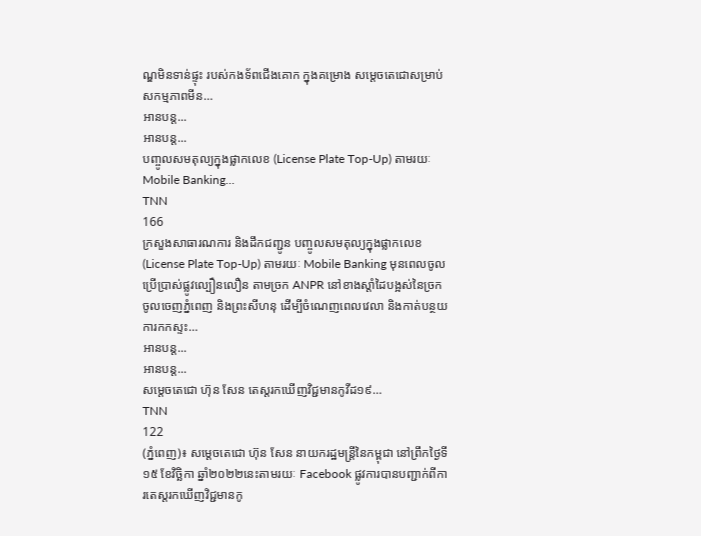ណ្ឌមិនទាន់ផ្ទុះ របស់កងទ័ពជើងគោក ក្នុងគម្រោង សម្តេចតេជោសម្រាប់សកម្មភាពមីន…
អានបន្ត...
អានបន្ត...
បញ្ចូលសមតុល្យក្នុងផ្លាកលេខ (License Plate Top-Up) តាមរយៈ Mobile Banking…
TNN
166
ក្រសួងសាធារណការ និងដឹកជញ្ជូន បញ្ចូលសមតុល្យក្នុងផ្លាកលេខ (License Plate Top-Up) តាមរយៈ Mobile Banking មុនពេលចូលប្រើប្រាស់ផ្លូវល្បឿនលឿន តាមច្រក ANPR នៅខាងស្តាំដៃបង្អស់នៃច្រកចូលចេញភ្នំពេញ និងព្រះសីហនុ ដើម្បីចំណេញពេលវេលា និងកាត់បន្ថយការកកស្ទះ…
អានបន្ត...
អានបន្ត...
សម្តេចតេជោ ហ៊ុន សែន តេស្តរកឃើញវិជ្ជមានកូវីដ១៩…
TNN
122
(ភ្នំពេញ)៖ សម្តេចតេជោ ហ៊ុន សែន នាយករដ្ឋមន្ត្រីនៃកម្ពុជា នៅព្រឹកថ្ងៃទី១៥ ខែវិច្ឆិកា ឆ្នាំ២០២២នេះតាមរយៈ Facebook ផ្លូវការបានបញ្ជាក់ពីការតេស្តរកឃើញវិជ្ជមានកូ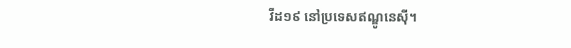វីដ១៩ នៅប្រទេសឥណ្ឌូនេស៊ី។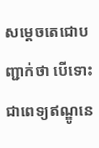សម្តេចតេជោបញ្ជាក់ថា បើទោះជាពេទ្យឥណ្ឌូនេ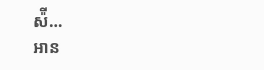ស៉ី…
អាន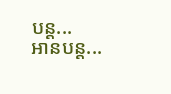បន្ត...
អានបន្ត...